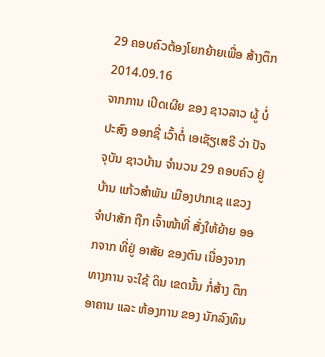29 ຄອບຄົວຕ້ອງໂຍກຍ້າຍເພື່ອ ສ້າງຕຶກ
2014.09.16
ຈາກການ ເປິດເຜີຍ ຂອງ ຊາວລາວ ຜູ້ ບໍ່ປະສົງ ອອກຊື່ ເວົ້າຕໍ່ ເອເຊັຽເສຣີ ວ່າ ປັຈຈຸບັນ ຊາວບ້ານ ຈໍານວນ 29 ຄອບຄົວ ຢູ່ບ້ານ ແກ້ວສໍາພັນ ເມືອງປາກເຊ ແຂວງ ຈໍາປາສັກ ຖືກ ເຈົ້າໜ້າທີ່ ສັ່ງໃຫ້ຍ້າຍ ອອກຈາກ ທີ່ຢູ່ ອາສັຍ ຂອງຕົນ ເນື່ອງຈາກ ທາງການ ຈະໃຊ້ ດິນ ເຂດນັ້ນ ກໍ່ສ້າງ ຕຶກອາຄານ ແລະ ຫ້ອງການ ຂອງ ນັກລົງທຶນ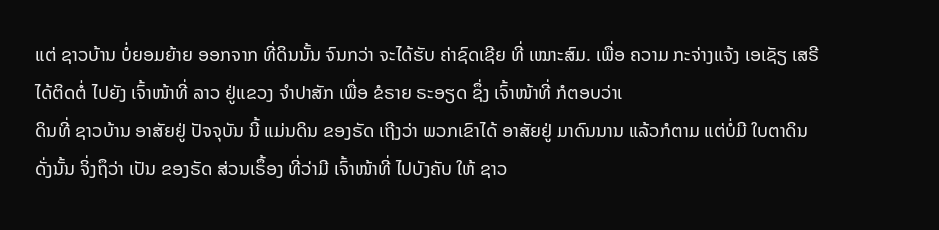ແຕ່ ຊາວບ້ານ ບໍ່ຍອມຍ້າຍ ອອກຈາກ ທີ່ດິນນັ້ນ ຈົນກວ່າ ຈະໄດ້ຮັບ ຄ່າຊົດເຊີຍ ທີ່ ເໝາະສົມ. ເພື່ອ ຄວາມ ກະຈ່າງແຈ້ງ ເອເຊັຽ ເສຣີ ໄດ້ຕິດຕໍ່ ໄປຍັງ ເຈົ້າໜ້າທີ່ ລາວ ຢູ່ແຂວງ ຈໍາປາສັກ ເພື່ອ ຂໍຣາຍ ຣະອຽດ ຊຶ່ງ ເຈົ້າໜ້າທີ່ ກໍຕອບວ່າເ
ດິນທີ່ ຊາວບ້ານ ອາສັຍຢູ່ ປັຈຈຸບັນ ນີ້ ແມ່ນດິນ ຂອງຣັດ ເຖີງວ່າ ພວກເຂົາໄດ້ ອາສັຍຢູ່ ມາດົນນານ ແລ້ວກໍຕາມ ແຕ່ບໍ່ມີ ໃບຕາດິນ ດັ່ງນັ້ນ ຈິ່ງຖຶວ່າ ເປັນ ຂອງຣັດ ສ່ວນເຣຶ້ອງ ທີ່ວ່າມີ ເຈົ້າໜ້າທີ່ ໄປບັງຄັບ ໃຫ້ ຊາວ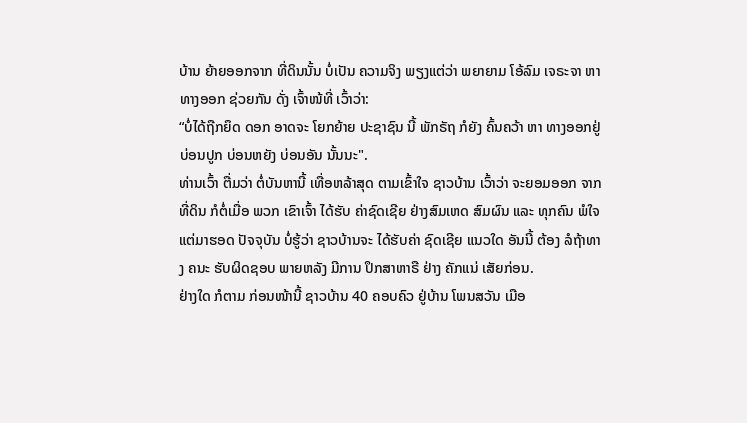ບ້ານ ຍ້າຍອອກຈາກ ທີ່ດິນນັ້ນ ບໍ່ເປັນ ຄວາມຈິງ ພຽງແຕ່ວ່າ ພຍາຍາມ ໂອ້ລົມ ເຈຣະຈາ ຫາ ທາງອອກ ຊ່ວຍກັນ ດັ່ງ ເຈົ້າໜ້ທີ່ ເວົ້າວ່າ:
“ບໍ່ໄດ້ຖືກຍຶດ ດອກ ອາດຈະ ໂຍກຍ້າຍ ປະຊາຊົນ ນີ້ ພັກຣັຖ ກໍຍັງ ຄົ້ນຄວ້າ ຫາ ທາງອອກຢູ່ ບ່ອນປູກ ບ່ອນຫຍັງ ບ່ອນອັນ ນັ້ນນະ".
ທ່ານເວົ້າ ຕື່ມວ່າ ຕໍ່ບັນຫານີ້ ເທື່ອຫລ້າສຸດ ຕາມເຂົ້າໃຈ ຊາວບ້ານ ເວົ້າວ່າ ຈະຍອມອອກ ຈາກທີ່ດິນ ກໍຕໍ່ເມື່ອ ພວກ ເຂົາເຈົ້າ ໄດ້ຮັບ ຄ່າຊົດເຊີຍ ຢ່າງສົມເຫດ ສົມຜົນ ແລະ ທຸກຄົນ ພໍໃຈ ແຕ່ມາຮອດ ປັຈຈຸບັນ ບໍ່ຮູ້ວ່າ ຊາວບ້ານຈະ ໄດ້ຮັບຄ່າ ຊົດເຊີຍ ແນວໃດ ອັນນີ້ ຕ້ອງ ລໍຖ້າທາງ ຄນະ ຮັບຜິດຊອບ ພາຍຫລັງ ມີການ ປຶກສາຫາຣື ຢ່າງ ຄັກແນ່ ເສັຍກ່ອນ.
ຢ່າງໃດ ກໍຕາມ ກ່ອນໜ້ານີ້ ຊາວບ້ານ 40 ຄອບຄົວ ຢູ່ບ້ານ ໂພນສວັນ ເມືອ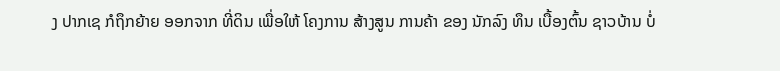ງ ປາກເຊ ກໍຖຶກຍ້າຍ ອອກຈາກ ທີ່ດິນ ເພື່ອໃຫ້ ໂຄງການ ສ້າງສູນ ການຄ້າ ຂອງ ນັກລົງ ທຶນ ເບື້ອງຕົ້ນ ຊາວບ້ານ ບໍ່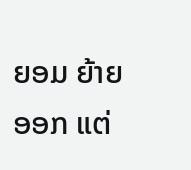ຍອມ ຍ້າຍອອກ ແຕ່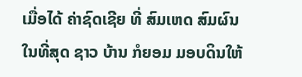ເມື່ອໄດ້ ຄ່າຊົດເຊີຍ ທີ່ ສົມເຫດ ສົມຜົນ ໃນທີ່ສຸດ ຊາວ ບ້ານ ກໍຍອມ ມອບດິນໃຫ້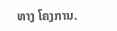ທາງ ໂຄງການ.